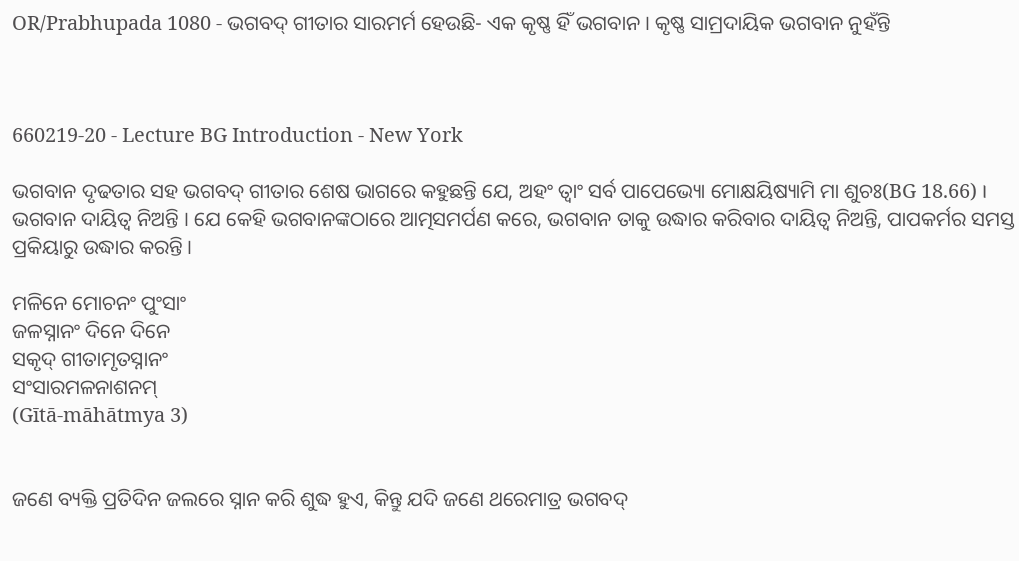OR/Prabhupada 1080 - ଭଗବଦ୍ ଗୀତାର ସାରମର୍ମ ହେଉଛି- ଏକ କୃଷ୍ଣ ହିଁ ଭଗବାନ । କୃଷ୍ଣ ସାମ୍ରଦାୟିକ ଭଗବାନ ନୁହଁନ୍ତି



660219-20 - Lecture BG Introduction - New York

ଭଗବାନ ଦୃଢତାର ସହ ଭଗବଦ୍ ଗୀତାର ଶେଷ ଭାଗରେ କହୁଛନ୍ତି ଯେ, ଅହଂ ତ୍ଵାଂ ସର୍ବ ପାପେଭ୍ୟୋ ମୋକ୍ଷୟିଷ୍ୟାମି ମା ଶୁଚଃ(BG 18.66) । ଭଗବାନ ଦାୟିତ୍ଵ ନିଅନ୍ତି । ଯେ କେହି ଭଗବାନଙ୍କଠାରେ ଆତ୍ମସମର୍ପଣ କରେ, ଭଗବାନ ତାକୁ ଉଦ୍ଧାର କରିବାର ଦାୟିତ୍ଵ ନିଅନ୍ତି, ପାପକର୍ମର ସମସ୍ତ ପ୍ରକିୟାରୁ ଉଦ୍ଧାର କରନ୍ତି ।

ମଳିନେ ମୋଚନଂ ପୁଂସାଂ
ଜଳସ୍ନାନଂ ଦିନେ ଦିନେ
ସକୃଦ୍ ଗୀତାମୃତସ୍ନାନଂ
ସଂସାରମଳନାଶନମ୍
(Gītā-māhātmya 3)


ଜଣେ ବ୍ୟକ୍ତି ପ୍ରତିଦିନ ଜଲରେ ସ୍ନାନ କରି ଶୁଦ୍ଧ ହୁଏ, କିନ୍ତୁ ଯଦି ଜଣେ ଥରେମାତ୍ର ଭଗବଦ୍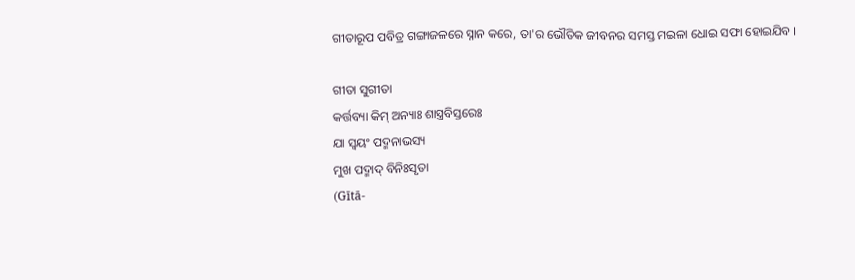ଗୀତାରୂପ ପବିତ୍ର ଗଙ୍ଗାଜଳରେ ସ୍ନାନ କରେ, ତା'ର ଭୌତିକ ଜୀବନର ସମସ୍ତ ମଇଳା ଧୋଇ ସଫା ହୋଇଯିବ ।

ଗୀତା ସୁଗୀତା
କର୍ତ୍ତବ୍ୟା କିମ୍ ଅନ୍ୟାଃ ଶାସ୍ତ୍ରବିସ୍ତରେଃ
ଯା ସ୍ଵୟଂ ପଦ୍ମନାଭସ୍ୟ
ମୁଖ ପଦ୍ମାଦ୍ ବିନିଃସୃତା
(Gītā-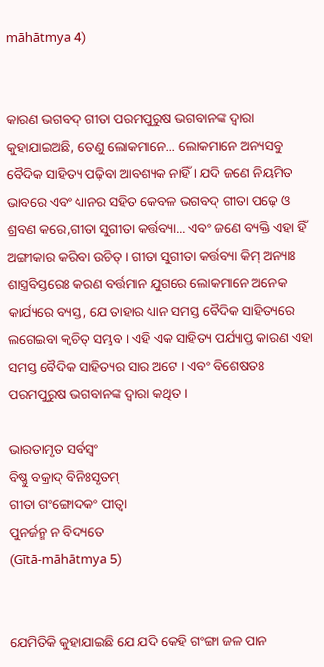māhātmya 4)


କାରଣ ଭଗବଦ୍ ଗୀତା ପରମପୁରୁଷ ଭଗବାନଙ୍କ ଦ୍ଵାରା କୁହାଯାଇଅଛି, ତେଣୁ ଲୋକମାନେ... ଲୋକମାନେ ଅନ୍ୟସବୁ ବୈଦିକ ସାହିତ୍ୟ ପଢ଼ିବା ଆବଶ୍ୟକ ନାହିଁ । ଯଦି ଜଣେ ନିୟମିତ ଭାବରେ ଏବଂ ଧ୍ୟାନର ସହିତ କେବଳ ଭଗବଦ୍ ଗୀତା ପଢ଼େ ଓ ଶ୍ରବଣ କରେ,ଗୀତା ସୁଗୀତା କର୍ତ୍ତବ୍ୟା... ଏବଂ ଜଣେ ବ୍ୟକ୍ତି ଏହା ହିଁ ଅଙ୍ଗୀକାର କରିବା ଉଚିତ୍ । ଗୀତା ସୁଗୀତା କର୍ତ୍ତବ୍ୟା କିମ୍ ଅନ୍ୟାଃ ଶାସ୍ତ୍ରବିସ୍ତରେଃ କରଣ ବର୍ତ୍ତମାନ ଯୁଗରେ ଲୋକମାନେ ଅନେକ କାର୍ଯ୍ୟରେ ବ୍ୟସ୍ତ, ଯେ ତାହାର ଧ୍ୟାନ ସମସ୍ତ ବୈଦିକ ସାହିତ୍ୟରେ ଲଗେଇବା କ୍ଵଚିତ୍ ସମ୍ଭବ । ଏହି ଏକ ସାହିତ୍ୟ ପର୍ଯ୍ୟାପ୍ତ କାରଣ ଏହା ସମସ୍ତ ବୈଦିକ ସାହିତ୍ୟର ସାର ଅଟେ । ଏବଂ ବିଶେଷତଃ ପରମପୁରୁଷ ଭଗବାନଙ୍କ ଦ୍ଵାରା କଥିତ ।

ଭାରତାମୃତ ସର୍ବସ୍ଵଂ
ବିଷ୍ଣୁ ବକ୍ରାଦ୍ ବିନିଃସୃତମ୍
ଗୀତା ଗଂଙ୍ଗୋଦକଂ ପୀତ୍ଵା
ପୁନର୍ଜନ୍ମ ନ ବିଦ୍ୟତେ
(Gītā-māhātmya 5)


ଯେମିତିକି କୁହାଯାଇଛି ଯେ ଯଦି କେହି ଗଂଙ୍ଗା ଜଳ ପାନ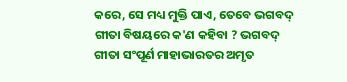କରେ, ସେ ମଧ୍ୟ ମୁକ୍ତି ପାଏ, ତେବେ ଭଗବଦ୍ ଗୀତା ବିଷୟରେ କ'ଣ କହିବା ? ଭଗବଦ୍ ଗୀତା ସଂପୂର୍ଣ ମାହାଭାରତର ଅମୃତ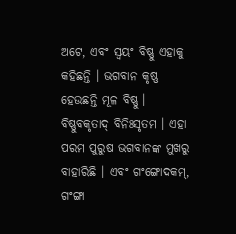ଅଟେ, ଏବଂ ସ୍ଵୟଂ ବିଷ୍ଣୁ ଏହାକୁ କହିଛନ୍ତି । ଭଗବାନ କୃଷ୍ଣ ହେଉଛନ୍ତି ମୂଳ ବିଷ୍ଣୁ । ବିଷ୍ଣୁବକୃତାଦ୍ ବିନିଃସୃତମ । ଏହା ପରମ ପୁରୁଷ ଭଗବାନଙ୍କ ମୁଖରୁ ବାହାରିଛି । ଏବଂ ଗଂଙ୍ଗୋଦକମ୍, ଗଂଙ୍ଗା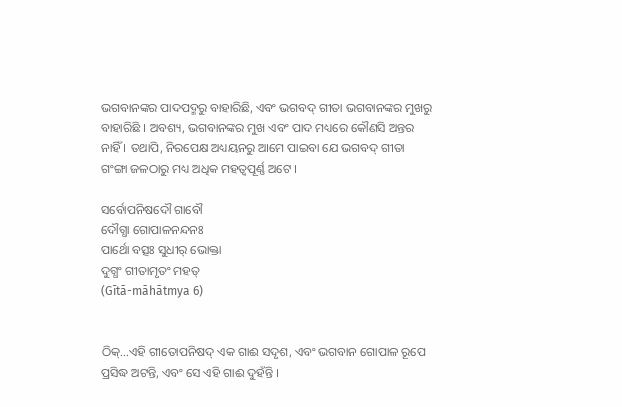ଭଗବାନଙ୍କର ପାଦପଦ୍ମରୁ ବାହାରିଛି, ଏବଂ ଭଗବଦ୍ ଗୀତା ଭଗବାନଙ୍କର ମୁଖରୁ ବାହାରିଛି । ଅବଶ୍ୟ, ଭଗବାନଙ୍କର ମୁଖ ଏବଂ ପାଦ ମଧ୍ୟରେ କୌଣସି ଅନ୍ତର ନାହିଁ । ତଥାପି, ନିରପେକ୍ଷ ଅଧ୍ୟୟନରୁ ଆମେ ପାଇବା ଯେ ଭଗବଦ୍ ଗୀତା ଗଂଙ୍ଗା ଜଳଠାରୁ ମଧ୍ୟ ଅଧିକ ମହତ୍ଵପୂର୍ଣ୍ଣ ଅଟେ ।

ସର୍ବୋପନିଷଦୌ ଗାବୌ
ଦୌଗ୍ଧା ଗୋପାଳନନ୍ଦନଃ
ପାର୍ଥୋ ବତ୍ସଃ ସୁଧୀର୍ ଭୋକ୍ତା
ଦୁଗ୍ଧଂ ଗୀତାମୃତଂ ମହତ୍
(Gītā-māhātmya 6)


ଠିକ୍...ଏହି ଗୀତୋପନିଷଦ୍ ଏକ ଗାଈ ସଦୃଶ, ଏବଂ ଭଗବାନ ଗୋପାଳ ରୂପେ ପ୍ରସିଦ୍ଧ ଅଟନ୍ତି, ଏବଂ ସେ ଏହି ଗାଈ ଦୁହଁନ୍ତି ।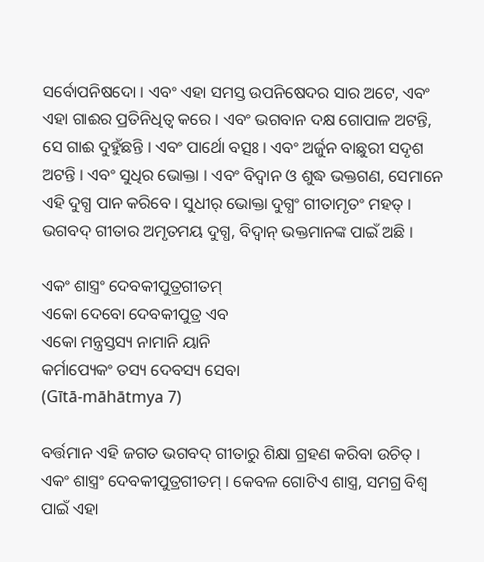ସର୍ବୋପନିଷଦୋ । ଏବଂ ଏହା ସମସ୍ତ ଉପନିଷେଦର ସାର ଅଟେ, ଏବଂ ଏହା ଗାଈର ପ୍ରତିନିଧିତ୍ଵ କରେ । ଏବଂ ଭଗବାନ ଦକ୍ଷ ଗୋପାଳ ଅଟନ୍ତି, ସେ ଗାଈ ଦୁହୁଁଛନ୍ତି । ଏବଂ ପାର୍ଥୋ ବତ୍ସଃ । ଏବଂ ଅର୍ଜୁନ ବାଛୁରୀ ସଦୃଶ ଅଟନ୍ତି । ଏବଂ ସୁଧିର ଭୋକ୍ତା । ଏବଂ ବିଦ୍ଵାନ ଓ ଶୁଦ୍ଧ ଭକ୍ତଗଣ, ସେମାନେ ଏହି ଦୁଗ୍ଧ ପାନ କରିବେ । ସୁଧୀର୍ ଭୋକ୍ତା ଦୁଗ୍ଧଂ ଗୀତାମୃତଂ ମହତ୍ । ଭଗବଦ୍ ଗୀତାର ଅମୃତମୟ ଦୁଗ୍ଧ, ବିଦ୍ଵାନ୍ ଭକ୍ତମାନଙ୍କ ପାଇଁ ଅଛି ।

ଏକଂ ଶାସ୍ତ୍ରଂ ଦେବକୀପୁତ୍ରଗୀତମ୍
ଏକୋ ଦେବୋ ଦେବକୀପୁତ୍ର ଏବ
ଏକୋ ମନ୍ତ୍ରସ୍ତସ୍ୟ ନାମାନି ୟାନି
କର୍ମାପ୍ୟେକଂ ତସ୍ୟ ଦେବସ୍ୟ ସେବା
(Gītā-māhātmya 7)

ବର୍ତ୍ତମାନ ଏହି ଜଗତ ଭଗବଦ୍ ଗୀତାରୁ ଶିକ୍ଷା ଗ୍ରହଣ କରିବା ଉଚିତ୍ । ଏକଂ ଶାସ୍ତ୍ରଂ ଦେବକୀପୁତ୍ରଗୀତମ୍ । କେବଳ ଗୋଟିଏ ଶାସ୍ତ୍ର, ସମଗ୍ର ବିଶ୍ଵ ପାଇଁ ଏହା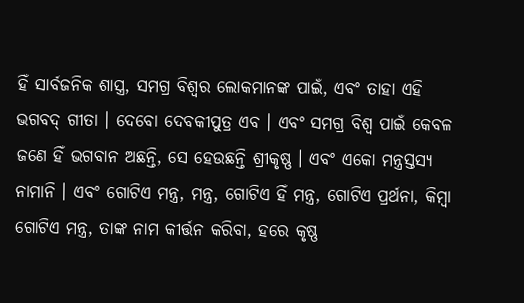ହିଁ ସାର୍ବଜନିକ ଶାସ୍ତ୍ର, ସମଗ୍ର ବିଶ୍ଵର ଲୋକମାନଙ୍କ ପାଇଁ, ଏବଂ ତାହା ଏହି ଭଗବଦ୍ ଗୀତା । ଦେବୋ ଦେବକୀପୁତ୍ର ଏବ । ଏବଂ ସମଗ୍ର ବିଶ୍ଵ ପାଇଁ କେବଳ ଜଣେ ହିଁ ଭଗବାନ ଅଛନ୍ତି, ସେ ହେଉଛନ୍ତି ଶ୍ରୀକୃଷ୍ଣ । ଏବଂ ଏକୋ ମନ୍ତ୍ରସ୍ତସ୍ୟ ନାମାନି । ଏବଂ ଗୋଟିଏ ମନ୍ତ୍ର, ମନ୍ତ୍ର, ଗୋଟିଏ ହିଁ ମନ୍ତ୍ର, ଗୋଟିଏ ପ୍ରର୍ଥନା, କିମ୍ଵା ଗୋଟିଏ ମନ୍ତ୍ର, ତାଙ୍କ ନାମ କୀର୍ତ୍ତନ କରିବା, ହରେ କୃଷ୍ଣ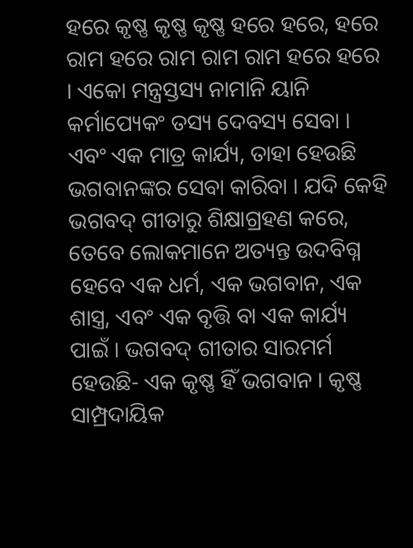ହରେ କୃଷ୍ଣ କୃଷ୍ଣ କୃଷ୍ଣ ହରେ ହରେ, ହରେ ରାମ ହରେ ରାମ ରାମ ରାମ ହରେ ହରେ । ଏକୋ ମନ୍ତ୍ରସ୍ତସ୍ୟ ନାମାନି ୟାନି କର୍ମାପ୍ୟେକଂ ତସ୍ୟ ଦେବସ୍ୟ ସେବା । ଏବଂ ଏକ ମାତ୍ର କାର୍ଯ୍ୟ, ତାହା ହେଉଛି ଭଗବାନଙ୍କର ସେବା କାରିବା । ଯଦି କେହି ଭଗବଦ୍ ଗୀତାରୁ ଶିକ୍ଷାଗ୍ରହଣ କରେ, ତେବେ ଲୋକମାନେ ଅତ୍ୟନ୍ତ ଉଦବିଗ୍ନ ହେବେ ଏକ ଧର୍ମ, ଏକ ଭଗବାନ, ଏକ ଶାସ୍ତ୍ର, ଏବଂ ଏକ ବୃତ୍ତି ବା ଏକ କାର୍ଯ୍ୟ ପାଇଁ । ଭଗବଦ୍ ଗୀତାର ସାରମର୍ମ ହେଉଛି- ଏକ କୃଷ୍ଣ ହିଁ ଭଗବାନ । କୃଷ୍ଣ ସାମ୍ପ୍ରଦାୟିକ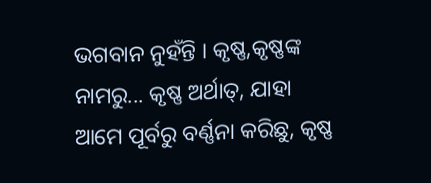ଭଗବାନ ନୁହଁନ୍ତି । କୃଷ୍ଣ,କୃଷ୍ଣଙ୍କ ନାମରୁ... କୃଷ୍ଣ ଅର୍ଥାତ୍, ଯାହା ଆମେ ପୂର୍ବରୁ ବର୍ଣ୍ଣନା କରିଛୁ, କୃଷ୍ଣ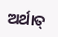ଅର୍ଥାତ୍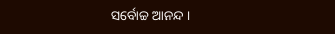ସର୍ବୋଚ୍ଚ ଆନନ୍ଦ ।